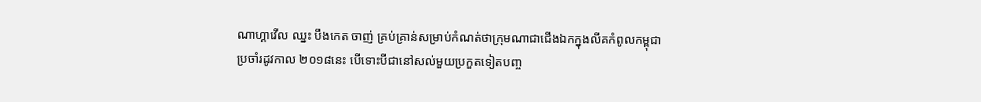ណាហ្គាវើល ឈ្នះ បឹងកេត ចាញ់ គ្រប់គ្រាន់សម្រាប់កំណត់ថាក្រុមណាជាជើងឯកក្នុងលីគកំពូលកម្ពុជា ប្រចាំរដូវកាល ២០១៨នេះ បើទោះបីជានៅសល់មួយប្រកួតទៀតបញ្ច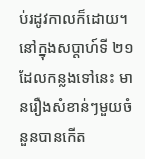ប់រដូវកាលក៏ដោយ។
នៅក្នុងសប្តាហ៍ទី ២១ ដែលកន្លងទៅនេះ មានរឿងសំខាន់ៗមួយចំនួនបានកើត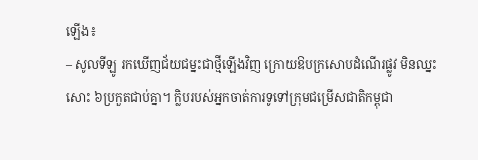ឡើង៖
– សូលទីឡូ រកឃើញជ័យជម្នះជាថ្មីឡើងវិញ ក្រោយឱបក្រសោបដំណើរផ្លូវ មិនឈ្នះសោះ ៦ប្រកួតជាប់គ្នា។ ក្លិបរបស់អ្នកចាត់ការទូទៅក្រុមជម្រើសជាតិកម្ពុជា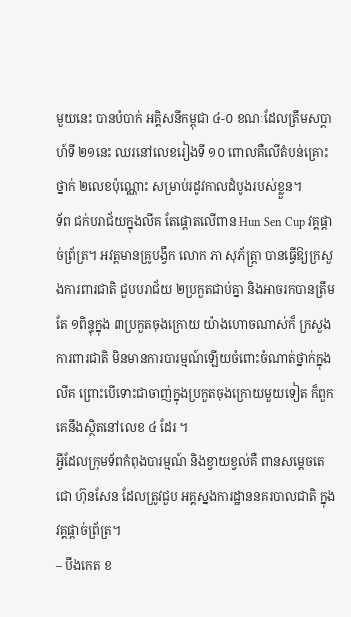មួយនេះ បានបំបាក់ អគ្គិសនីកម្ពុជា ៤-០ ខណៈដែលត្រឹមសប្តាហ៍ទី ២១នេះ ឈរនៅលេខរៀងទី ១០ ពោលគឺលើតំបន់គ្រោះថ្នាក់ ២លេខប៉ុណ្ណោះ សម្រាប់រដូវកាលដំបូងរបស់ខ្លួន។
ទ័ព ជក់បរាជ័យក្នុងលីគ តែផ្តោតលើពាន Hun Sen Cup វគ្គផ្តាច់ព្រ័ត្រ។ អវត្តមានគ្រូបង្វឹក លោក ភា សុភ័ត្រ្តា បានធ្វើឱ្យក្រសួងការពារជាតិ ជួបបរាជ័យ ២ប្រកួតជាប់គ្នា និងអាចរកបានត្រឹមតែ ១ពិន្ទុក្នុង ៣ប្រកួតចុងក្រោយ យ៉ាងហោចណាស់ក៏ ក្រសួងការពារជាតិ មិនមានការបារម្មណ៍ឡើយចំពោះចំណាត់ថ្នាក់ក្នុងលីគ ព្រោះបើទោះជាចាញ់ក្នុងប្រកួតចុងក្រោយមួយទៀត ក៏ពួកគេនឹងស្ថិតនៅលេខ ៤ ដែរ ។
អ្វីដែលក្រុមទ័ពកំពុងបារម្មណ៍ និងខ្វាយខ្វល់គឺ ពានសម្តេចតេជោ ហ៊ុនសែន ដែលត្រូវជួប អគ្គស្នងការដ្ឋាននគរបាលជាតិ ក្នុងវគ្គផ្តាច់ព្រ័ត្រ។
– បឹងកេត ខ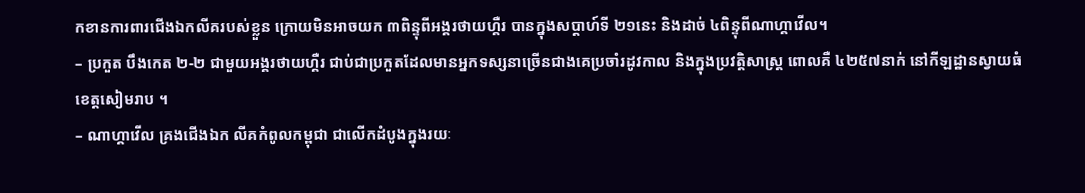កខានការពារជើងឯកលីគរបស់ខ្លួន ក្រោយមិនអាចយក ៣ពិន្ទុពីអង្គរថាយហ្គឺរ បានក្នុងសប្តាហ៍ទី ២១នេះ និងដាច់ ៤ពិន្ទុពីណាហ្គាវើល។
– ប្រកួត បឹងកេត ២-២ ជាមួយអង្គរថាយហ្គឺរ ជាប់ជាប្រកួតដែលមានអ្នកទស្សនាច្រើនជាងគេប្រចាំរដូវកាល និងក្នុងប្រវត្តិសាស្រ្ត ពោលគឺ ៤២៥៧នាក់ នៅកីឡដ្ឋានស្វាយធំ ខេត្តសៀមរាប ។
– ណាហ្គាវើល គ្រងជើងឯក លីគកំពូលកម្ពុជា ជាលើកដំបូងក្នុងរយៈ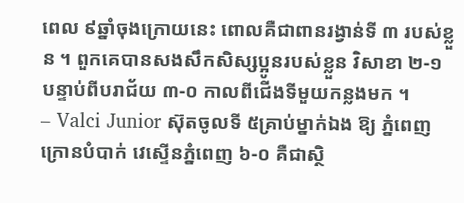ពេល ៩ឆ្នាំចុងក្រោយនេះ ពោលគឺជាពានរង្វាន់ទី ៣ របស់ខ្លួន ។ ពួកគេបានសងសឹកសិស្សប្អូនរបស់ខ្លួន វិសាខា ២-១ បន្ទាប់ពីបរាជ័យ ៣-០ កាលពីជើងទីមួយកន្លងមក ។
– Valci Junior ស៊ុតចូលទី ៥គ្រាប់ម្នាក់ឯង ឱ្យ ភ្នំពេញក្រោនបំបាក់ វេស្ទើនភ្នំពេញ ៦-០ គឺជាស្ថិ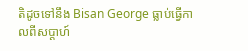តិដូចទៅនឹង Bisan George ធ្លាប់ធ្វើកាលពីសប្តាហ៍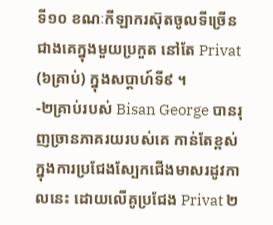ទី១០ ខណៈកីឡាករស៊ុតចូលទីច្រើនជាងគេក្នុងមួយប្រកួត នៅតែ Privat (៦គ្រាប់) ក្នុងសប្តាហ៍ទី៩ ។
-២គ្រាប់របស់ Bisan George បានរុញច្រានភាគរយរបស់គេ កាន់តែខ្ពស់ក្នុងការប្រជែងស្បែកជើងមាសរដូវកាលនេះ ដោយលើគូប្រជែង Privat ២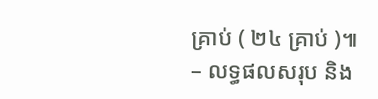គ្រាប់ ( ២៤ គ្រាប់ )៕
– លទ្ធផលសរុប និង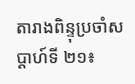តារាងពិន្ទុប្រចាំសប្តាហ៍ទី ២១៖